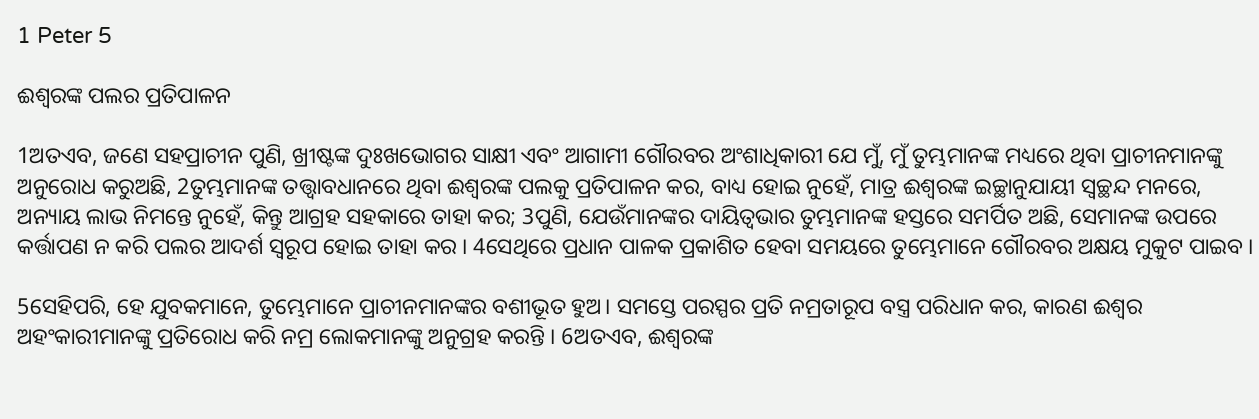1 Peter 5

ଈଶ୍ୱରଙ୍କ ପଲର ପ୍ରତିପାଳନ

1ଅତଏବ, ଜଣେ ସହପ୍ରାଚୀନ ପୁଣି, ଖ୍ରୀଷ୍ଟଙ୍କ ଦୁଃଖଭୋଗର ସାକ୍ଷୀ ଏବଂ ଆଗାମୀ ଗୌରବର ଅଂଶାଧିକାରୀ ଯେ ମୁଁ, ମୁଁ ତୁମ୍ଭମାନଙ୍କ ମଧ୍ୟରେ ଥିବା ପ୍ରାଚୀନମାନଙ୍କୁ ଅନୁରୋଧ କରୁଅଛି, 2ତୁମ୍ଭମାନଙ୍କ ତତ୍ତ୍ୱାବଧାନରେ ଥିବା ଈଶ୍ୱରଙ୍କ ପଲକୁ ପ୍ରତିପାଳନ କର, ବାଧ୍ୟ ହୋଇ ନୁହେଁ, ମାତ୍ର ଈଶ୍ୱରଙ୍କ ଇଚ୍ଛାନୁଯାୟୀ ସ୍ୱଚ୍ଛନ୍ଦ ମନରେ, ଅନ୍ୟାୟ ଲାଭ ନିମନ୍ତେ ନୁହେଁ, କିନ୍ତୁ ଆଗ୍ରହ ସହକାରେ ତାହା କର; 3ପୁଣି, ଯେଉଁମାନଙ୍କର ଦାୟିତ୍ୱଭାର ତୁମ୍ଭମାନଙ୍କ ହସ୍ତରେ ସମର୍ପିତ ଅଛି, ସେମାନଙ୍କ ଉପରେ କର୍ତ୍ତାପଣ ନ କରି ପଲର ଆଦର୍ଶ ସ୍ୱରୂପ ହୋଇ ତାହା କର । 4ସେଥିରେ ପ୍ରଧାନ ପାଳକ ପ୍ରକାଶିତ ହେବା ସମୟରେ ତୁମ୍ଭେମାନେ ଗୌରବର ଅକ୍ଷୟ ମୁକୁଟ ପାଇବ ।

5ସେହିପରି, ହେ ଯୁବକମାନେ, ତୁମ୍ଭେମାନେ ପ୍ରାଚୀନମାନଙ୍କର ବଶୀଭୂତ ହୁଅ। ସମସ୍ତେ ପରସ୍ପର ପ୍ରତି ନମ୍ରତାରୂପ ବସ୍ତ୍ର ପରିଧାନ କର, କାରଣ ଈଶ୍ୱର ଅହଂକାରୀମାନଙ୍କୁ ପ୍ରତିରୋଧ କରି ନମ୍ର ଲୋକମାନଙ୍କୁ ଅନୁଗ୍ରହ କରନ୍ତି । 6ଅତଏବ, ଈଶ୍ୱରଙ୍କ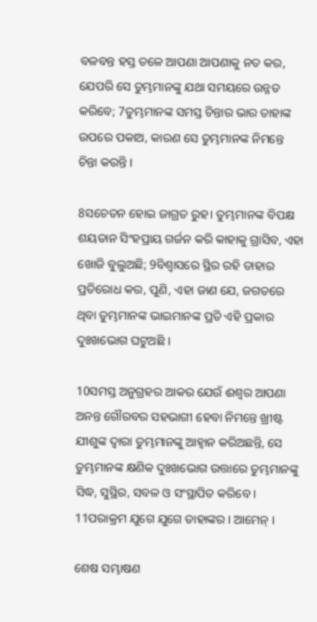ବଳବନ୍ତ ହସ୍ତ ତଳେ ଆପଣା ଆପଣାକୁ ନତ କର, ଯେପରି ସେ ତୁମ୍ଭମାନଙ୍କୁ ଯଥା ସମୟରେ ଉନ୍ନତ କରିବେ; 7ତୁମ୍ଭମାନଙ୍କ ସମସ୍ତ ଚିନ୍ତାର ଭାର ତାହାଙ୍କ ଉପରେ ପକାଅ, କାରଣ ସେ ତୁମ୍ଭମାନଙ୍କ ନିମନ୍ତେ ଚିନ୍ତା କରନ୍ତି ।

8ସଚେତନ ହୋଇ ଜାଗ୍ରତ ରୁହ। ତୁମ୍ଭମାନଙ୍କ ବିପକ୍ଷ ଶୟତାନ ସିଂହପ୍ରାୟ ଗର୍ଜନ କରି କାହାକୁ ଗ୍ରାସିବ, ଏହା ଖୋଜି ବୁଲୁଅଛି; 9ବିଶ୍ୱାସରେ ସ୍ଥିର ରହି ତାହାର ପ୍ରତିରୋଧ କର, ପୁଣି, ଏହା ଜାଣ ଯେ, ଜଗତରେ ଥିବା ତୁମ୍ଭମାନଙ୍କ ଭାଇମାନଙ୍କ ପ୍ରତି ଏହି ପ୍ରକାର ଦୁଃଖଭୋଗ ଘଟୁଅଛି ।

10ସମସ୍ତ ଅନୁଗ୍ରହର ଆକର ଯେଉଁ ଈଶ୍ୱର ଆପଣା ଅନନ୍ତ ଗୌରବର ସହଭାଗୀ ହେବା ନିମନ୍ତେ ଖ୍ରୀଷ୍ଟ ଯୀଶୁଙ୍କ ଦ୍ୱାରା ତୁମ୍ଭମାନଙ୍କୁ ଆହ୍ୱାନ କରିଅଛନ୍ତି, ସେ ତୁମ୍ଭମାନଙ୍କ କ୍ଷଣିକ ଦୁଃଖଭୋଗ ଉତ୍ତାରେ ତୁମ୍ଭମାନଙ୍କୁ ସିଦ୍ଧ, ସୁସ୍ଥିର, ସବଳ ଓ ସଂସ୍ଥାପିତ କରିବେ । 11ପରାକ୍ରମ ଯୁଗେ ଯୁଗେ ତାହାଙ୍କର । ଆମେନ୍‍ ।

ଶେଷ ସମ୍ଭାଷଣ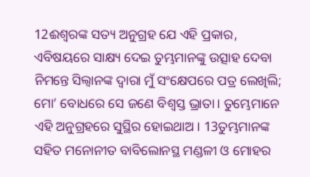12ଈଶ୍ୱରଙ୍କ ସତ୍ୟ ଅନୁଗ୍ରହ ଯେ ଏହି ପ୍ରକାର, ଏବିଷୟରେ ସାକ୍ଷ୍ୟ ଦେଇ ତୁମ୍ଭମାନଙ୍କୁ ଉତ୍ସାହ ଦେବା ନିମନ୍ତେ ସିଲ୍ୱାନଙ୍କ ଦ୍ୱାରା ମୁଁ ସଂକ୍ଷେପରେ ପତ୍ର ଲେଖିଲି; ମୋ’ ବୋଧରେ ସେ ଜଣେ ବିଶ୍ୱସ୍ତ ଭ୍ରାତା। ତୁମ୍ଭେମାନେ ଏହି ଅନୁଗ୍ରହରେ ସୁସ୍ଥିର ହୋଇଥାଅ। 13ତୁମ୍ଭମାନଙ୍କ ସହିତ ମନୋନୀତ ବାବିଲୋନସ୍ଥ ମଣ୍ଡଳୀ ଓ ମୋହର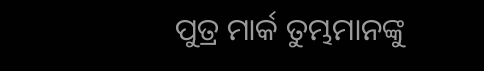ପୁତ୍ର ମାର୍କ ତୁମ୍ଭମାନଙ୍କୁ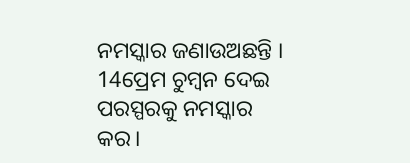ନମସ୍କାର ଜଣାଉଅଛନ୍ତି । 14ପ୍ରେମ ଚୁମ୍ବନ ଦେଇ ପରସ୍ପରକୁ ନମସ୍କାର କର।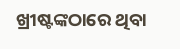ଖ୍ରୀଷ୍ଟଙ୍କଠାରେ ଥିବା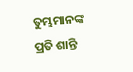ତୁମ୍ଭମାନଙ୍କ ପ୍ରତି ଶାନ୍ତି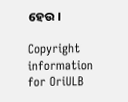ହେଉ ।

Copyright information for OriULB